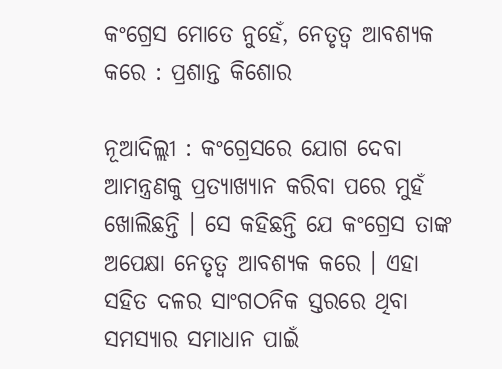କଂଗ୍ରେସ ମୋତେ ନୁହେଁ, ନେତୃତ୍ବ ଆବଶ୍ୟକ କରେ : ପ୍ରଶାନ୍ତ କିଶୋର

ନୂଆଦିଲ୍ଲୀ : କଂଗ୍ରେସରେ ଯୋଗ ଦେବା ଆମନ୍ତ୍ରଣକୁ ପ୍ରତ୍ୟାଖ୍ୟାନ କରିବା ପରେ ମୁହଁ ଖୋଲିଛନ୍ତି । ସେ କହିଛନ୍ତି ଯେ କଂଗ୍ରେସ ତାଙ୍କ ଅପେକ୍ଷା ନେତୃତ୍ବ ଆବଶ୍ୟକ କରେ । ଏହା ସହିତ ଦଳର ସାଂଗଠନିକ ସ୍ତରରେ ଥିବା ସମସ୍ୟାର ସମାଧାନ ପାଇଁ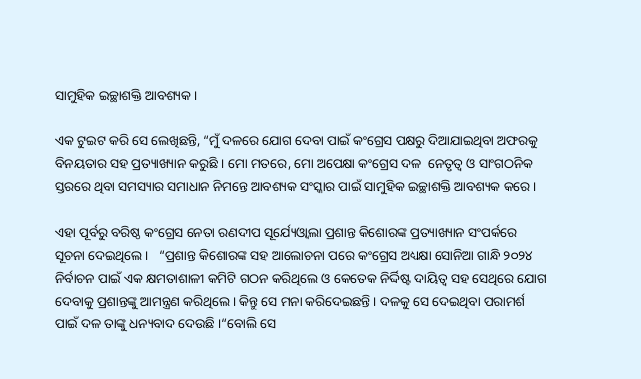ସାମୁହିକ ଇଚ୍ଛାଶକ୍ତି ଆବଶ୍ୟକ ।

ଏକ ଟୁଇଟ କରି ସେ ଲେଖିଛନ୍ତି, “ମୁଁ ଦଳରେ ଯୋଗ ଦେବା ପାଇଁ କଂଗ୍ରେସ ପକ୍ଷରୁ ଦିଆଯାଇଥିବା ଅଫରକୁ ବିନୟତାର ସହ ପ୍ରତ୍ୟାଖ୍ୟାନ କରୁଛି । ମୋ ମତରେ, ମୋ ଅପେକ୍ଷା କଂଗ୍ରେସ ଦଳ  ନେତୃତ୍ବ ଓ ସାଂଗଠନିକ ସ୍ତରରେ ଥିବା ସମସ୍ୟାର ସମାଧାନ ନିମନ୍ତେ ଆବଶ୍ୟକ ସଂସ୍କାର ପାଇଁ ସାମୁହିକ ଇଚ୍ଛାଶକ୍ତି ଆବଶ୍ୟକ କରେ ।

ଏହା ପୂର୍ବରୁ ବରିଷ୍ଠ କଂଗ୍ରେସ ନେତା ରଣଦୀପ ସୂର୍ଯ୍ୟେଓ୍ବାଲା ପ୍ରଶାନ୍ତ କିଶୋରଙ୍କ ପ୍ରତ୍ୟାଖ୍ୟାନ ସଂପର୍କରେ ସୂଚନା ଦେଇଥିଲେ ।   “ପ୍ରଶାନ୍ତ କିଶୋରଙ୍କ ସହ ଆଲୋଚନା ପରେ କଂଗ୍ରେସ ଅଧ୍ୟକ୍ଷା ସୋନିଆ ଗାନ୍ଧି ୨୦୨୪ ନିର୍ବାଚନ ପାଇଁ ଏକ କ୍ଷମତାଶାଳୀ କମିଟି ଗଠନ କରିଥିଲେ ଓ କେତେକ ନିର୍ଦ୍ଦିଷ୍ଟ ଦାୟିତ୍ବ ସହ ସେଥିରେ ଯୋଗ ଦେବାକୁ ପ୍ରଶାନ୍ତଙ୍କୁ ଆମନ୍ତ୍ରଣ କରିଥିଲେ । କିନ୍ତୁ ସେ ମନା କରିଦେଇଛନ୍ତି । ଦଳକୁ ସେ ଦେଇଥିବା ପରାମର୍ଶ ପାଇଁ ଦଳ ତାଙ୍କୁ ଧନ୍ୟବାଦ ଦେଉଛି ।“ବୋଲି ସେ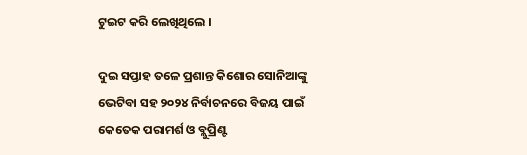ଟୁଇଟ କରି ଲେଖିଥିଲେ ।

ଦୁଇ ସପ୍ତାହ ତଳେ ପ୍ରଶାନ୍ତ କିଶୋର ସୋନିଆଙ୍କୁ ଭେଟିବା ସହ ୨୦୨୪ ନିର୍ବାଚନରେ ବିଜୟ ପାଇଁ କେତେକ ପରାମର୍ଶ ଓ ବ୍ଲୁପ୍ରିଣ୍ଟ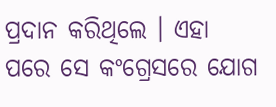ପ୍ରଦାନ କରିଥିଲେ । ଏହା ପରେ ସେ କଂଗ୍ରେସରେ ଯୋଗ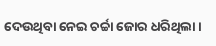ଦେଉଥିବା ନେଇ ଚର୍ଚ୍ଚା ଜୋର ଧରିଥିଲା ।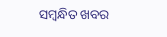ସମ୍ବନ୍ଧିତ ଖବର